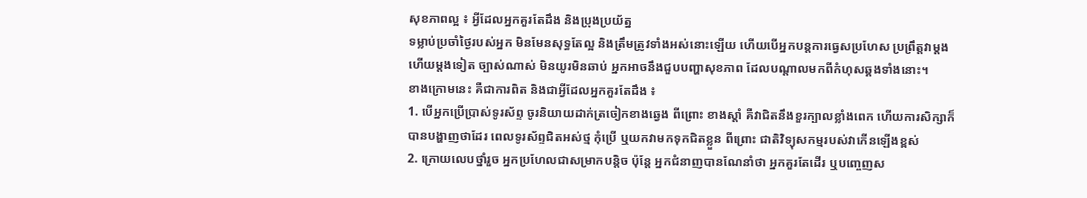សុខភាពល្អ ៖ អ្វីដែលអ្នកគួរតែដឹង និងប្រុងប្រយ័ត្ន
ទម្លាប់ប្រចាំថ្ងៃរបស់អ្នក មិនមែនសុទ្ធតែល្អ និងត្រឹមត្រូវទាំងអស់នោះឡើយ ហើយបើអ្នកបន្តការធ្វេសប្រហែស ប្រព្រឹត្តវាម្តងហើយម្តងទៀត ច្បាស់ណាស់ មិនយូរមិនឆាប់ អ្នកអាចនឹងជួបបញ្ហាសុខភាព ដែលបណ្តាលមកពីកំហុសឆ្គងទាំងនោះ។
ខាងក្រោមនេះ គឺជាការពិត និងជាអ្វីដែលអ្នកគួរតែដឹង ៖
1. បើអ្នកប្រើប្រាស់ទូរស័ព្ទ ចូរនិយាយដាក់ត្រចៀកខាងឆ្វេង ពីព្រោះ ខាងស្តាំ គឺវាជិតនឹងខួរក្បាលខ្លាំងពេក ហើយការសិក្សាក៏បានបង្ហាញថាដែរ ពេលទូរស័ព្ទជិតអស់ថ្ម កុំប្រើ ឬយកវាមកទុកជិតខ្លួន ពីព្រោះ ជាតិវិទ្យុសកម្មរបស់វាកើនឡើងខ្ពស់
2. ក្រោយលេបថ្នាំរួច អ្នកប្រហែលជាសម្រាកបន្តិច ប៉ុន្តែ អ្នកជំនាញបានណែនាំថា អ្នកគួរតែដើរ ឬបញ្ចេញស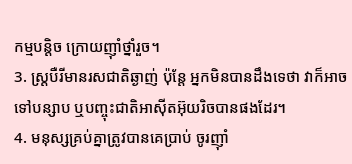កម្មបន្តិច ក្រោយញ៉ាំថ្នាំរួច។
3. ស្ត្របឺរីមានរសជាតិឆ្ងាញ់ ប៉ុន្តែ អ្នកមិនបានដឹងទេថា វាក៏អាចទៅបន្សាប ឬបញ្ចុះជាតិអាស៊ីតអ៊ុយរិចបានផងដែរ។
4. មនុស្សគ្រប់គ្នាត្រូវបានគេប្រាប់ ចូរញ៉ាំ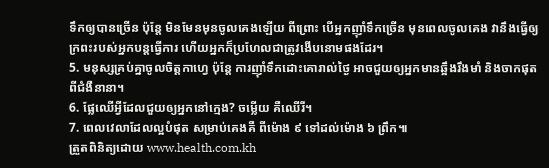ទឹកឲ្យបានច្រើន ប៉ុន្តែ មិនមែនមុនចូលគេងឡើយ ពីព្រោះ បើអ្នកញ៉ាំទឹកច្រើន មុនពេលចូលគេង វានឹងធ្វើឲ្យក្រពះរបស់អ្នកបន្តធ្វើការ ហើយអ្នកក៏ប្រហែលជាត្រូវងើបនោមផងដែរ។
5. មនុស្សគ្រប់គ្នាចូលចិត្តកាហ្វេ ប៉ុន្តែ ការញ៉ាំទឹកដោះគោរាល់ថ្ងៃ អាចជួយឲ្យអ្នកមានឆ្អឹងរឹងមាំ និងចាកផុតពីជំងឺនានា។
6. ផ្លែឈើអ្វីដែលជួយឲ្យអ្នកនៅក្មេង? ចម្លើយ គឺឈើរី។
7. ពេលវេលាដែលល្អបំផុត សម្រាប់គេងគឺ ពីម៉ោង ៩ ទៅដល់ម៉ោង ៦ ព្រឹក៕
ត្រួតពិនិត្យដោយ www.health.com.kh